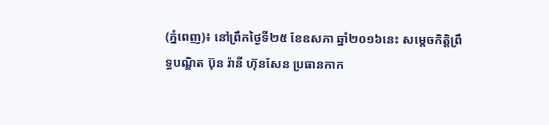(ភ្នំពេញ)៖ នៅព្រឹកថ្ងៃទី២៥ ខែឧសភា ឆ្នាំ២០១៦នេះ សម្តេចកិត្តិព្រឹទ្ធបណ្ឌិត ប៊ុន រ៉ានី ហ៊ុនសែន ប្រធានកាក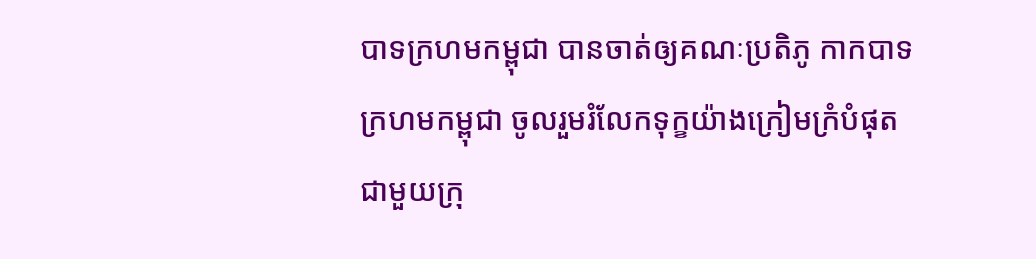បាទក្រហមកម្ពុជា បានចាត់ឲ្យគណៈប្រតិភូ កាកបាទក្រហមកម្ពុជា ចូលរួមរំលែកទុក្ខយ៉ាងក្រៀមក្រំបំផុត ជាមួយក្រុ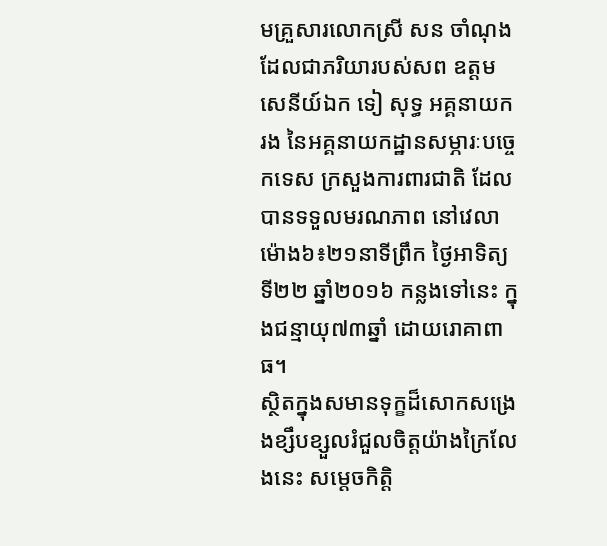មគ្រួសារលោកស្រី សន ចាំណុង ដែលជាភរិយារបស់សព ឧត្តមសេនីយ៍ឯក ទៀ សុទ្ធ អគ្គនាយករង នៃអគ្គនាយកដ្ឋានសម្ភារៈបច្ចេកទេស ក្រសួងការពារជាតិ ដែលបានទទួលមរណភាព នៅវេលាម៉ោង៦៖២១នាទីព្រឹក ថ្ងៃអាទិត្យ ទី២២ ឆ្នាំ២០១៦ កន្លងទៅនេះ ក្នុងជន្មាយុ៧៣ឆ្នាំ ដោយរោគាពាធ។
ស្ថិតក្នុងសមានទុក្ខដ៏សោកសង្រេងខ្សឹបខ្សួលរំជួលចិត្តយ៉ាងក្រៃលែងនេះ សម្តេចកិត្តិ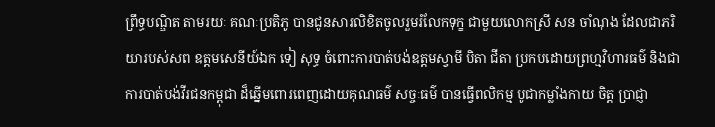ព្រឹទ្ធបណ្ឌិត តាមរយៈ គណៈប្រតិភូ បានជូនសារលិខិតចូលរួមរំលែកទុក្ខ ជាមួយលោកស្រី សន ចាំណុង ដែលជាភរិយារបស់សព ឧត្តមសេនីយ៍ឯក ទៀ សុទ្ធ ចំពោះការបាត់បង់ឧត្តមស្វាមី បិតា ជីតា ប្រកបដោយព្រហ្មវិហារធម៌ និងជាការបាត់បង់វីរជនកម្ពុជា ដ៏ឆ្នើមពោរពេញដោយគុណធម៌ សច្ចៈធម៌ បានធ្វើពលិកម្ម បូជាកម្លាំងកាយ ចិត្ត ប្រាជ្ញា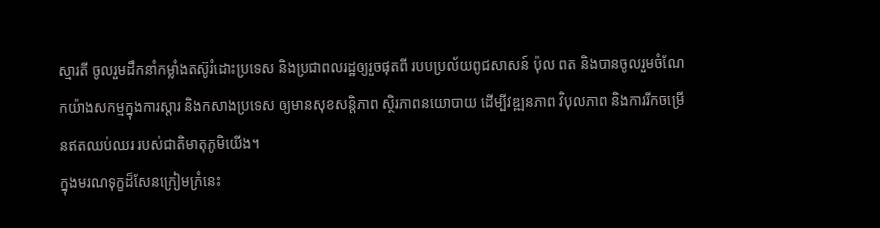ស្មារតី ចូលរួមដឹកនាំកម្លាំងតស៊ូរំដោះប្រទេស និងប្រជាពលរដ្ឋឲ្យរួចផុតពី របបប្រល័យពូជសាសន៍ ប៉ុល ពត និងបានចូលរួមចំណែកយ៉ាងសកម្មក្នុងការស្តារ និងកសាងប្រទេស ឲ្យមានសុខសន្តិភាព ស្ថិរភាពនយោបាយ ដើម្បីវឌ្ឍនភាព វិបុលភាព និងការរីកចម្រើនឥតឈប់ឈរ របស់ជាតិមាតុភូមិយើង។
ក្នុងមរណទុក្ខដ៏សែនក្រៀមក្រំនេះ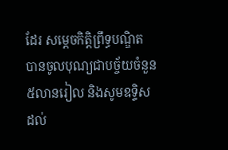ដែរ សម្តេចកិត្តិព្រឹទ្ធបណ្ឌិត បានចូលបុណ្យជាបច្ច័យចំនួន៥លានរៀល និងសូមឧទ្ទិសដល់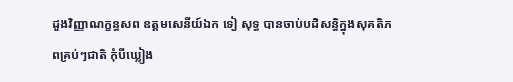ដួងវិញ្ញាណក្ខន្ធសព ឧត្តមសេនីយ៍ឯក ទៀ សុទ្ធ បានចាប់បដិសន្ធិក្នុងសុគតិភពគ្រប់ៗជាតិ កុំបីឃ្លៀង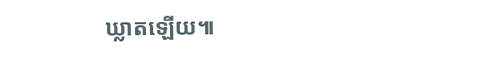ឃ្លាតឡើយ៕